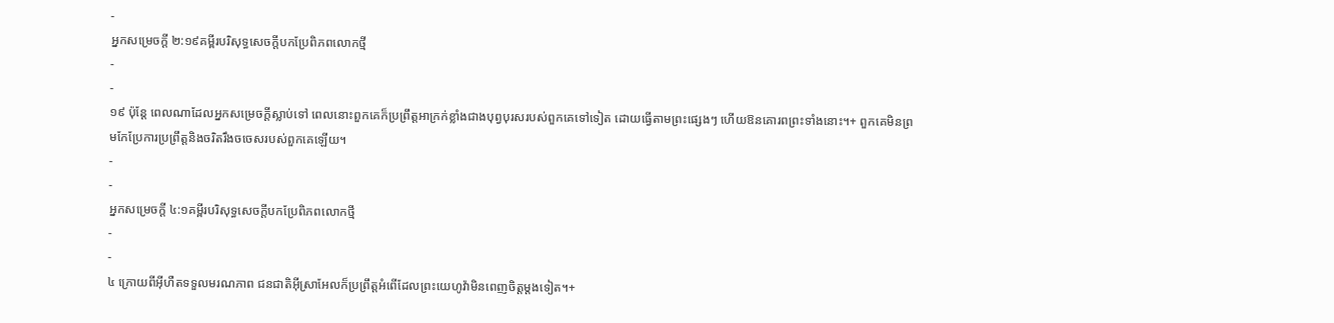-
អ្នកសម្រេចក្ដី ២:១៩គម្ពីរបរិសុទ្ធសេចក្ដីបកប្រែពិភពលោកថ្មី
-
-
១៩ ប៉ុន្តែ ពេលណាដែលអ្នកសម្រេចក្ដីស្លាប់ទៅ ពេលនោះពួកគេក៏ប្រព្រឹត្តអាក្រក់ខ្លាំងជាងបុព្វបុរសរបស់ពួកគេទៅទៀត ដោយធ្វើតាមព្រះផ្សេងៗ ហើយឱនគោរពព្រះទាំងនោះ។+ ពួកគេមិនព្រមកែប្រែការប្រព្រឹត្តនិងចរិតរឹងចចេសរបស់ពួកគេឡើយ។
-
-
អ្នកសម្រេចក្ដី ៤:១គម្ពីរបរិសុទ្ធសេចក្ដីបកប្រែពិភពលោកថ្មី
-
-
៤ ក្រោយពីអ៊ីហឺតទទួលមរណភាព ជនជាតិអ៊ីស្រាអែលក៏ប្រព្រឹត្តអំពើដែលព្រះយេហូវ៉ាមិនពេញចិត្តម្ដងទៀត។+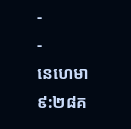-
-
នេហេមា ៩:២៨គ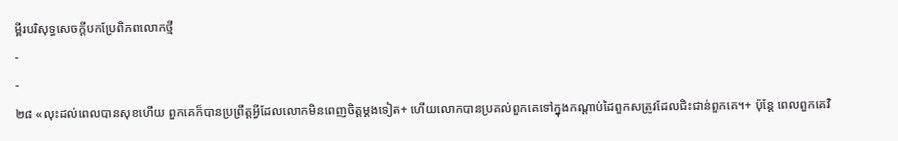ម្ពីរបរិសុទ្ធសេចក្ដីបកប្រែពិភពលោកថ្មី
-
-
២៨ «លុះដល់ពេលបានសុខហើយ ពួកគេក៏បានប្រព្រឹត្តអ្វីដែលលោកមិនពេញចិត្តម្ដងទៀត+ ហើយលោកបានប្រគល់ពួកគេទៅក្នុងកណ្ដាប់ដៃពួកសត្រូវដែលជិះជាន់ពួកគេ។+ ប៉ុន្តែ ពេលពួកគេវិ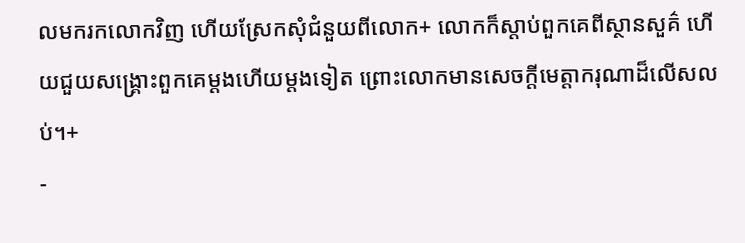លមករកលោកវិញ ហើយស្រែកសុំជំនួយពីលោក+ លោកក៏ស្ដាប់ពួកគេពីស្ថានសួគ៌ ហើយជួយសង្គ្រោះពួកគេម្ដងហើយម្ដងទៀត ព្រោះលោកមានសេចក្ដីមេត្តាករុណាដ៏លើសលប់។+
-